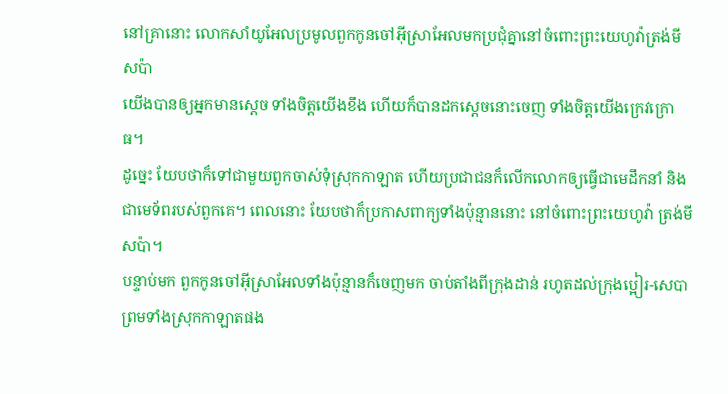នៅគ្រានោះ លោកសាំយូអែលប្រមូលពួកកូនចៅអ៊ីស្រាអែលមកប្រជុំគ្នានៅចំពោះព្រះយេហូវ៉ាត្រង់មីសប៉ា
យើងបានឲ្យអ្នកមានស្តេច ទាំងចិត្តយើងខឹង ហើយក៏បានដកស្តេចនោះចេញ ទាំងចិត្តយើងក្រេវក្រោធ។
ដូច្នេះ យែបថាក៏ទៅជាមួយពួកចាស់ទុំស្រុកកាឡាត ហើយប្រជាជនក៏លើកលោកឲ្យធ្វើជាមេដឹកនាំ និងជាមេទ័ពរបស់ពួកគេ។ ពេលនោះ យែបថាក៏ប្រកាសពាក្យទាំងប៉ុន្មាននោះ នៅចំពោះព្រះយេហូវ៉ា ត្រង់មីសប៉ា។
បន្ទាប់មក ពួកកូនចៅអ៊ីស្រាអែលទាំងប៉ុន្មានក៏ចេញមក ចាប់តាំងពីក្រុងដាន់ រហូតដល់ក្រុងប្អៀរ-សេបា ព្រមទាំងស្រុកកាឡាតផង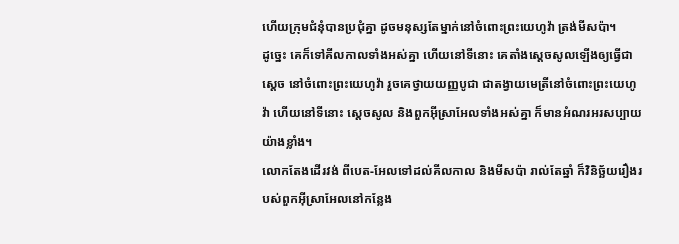ហើយក្រុមជំនុំបានប្រជុំគ្នា ដូចមនុស្សតែម្នាក់នៅចំពោះព្រះយេហូវ៉ា ត្រង់មីសប៉ា។
ដូច្នេះ គេក៏ទៅគីលកាលទាំងអស់គ្នា ហើយនៅទីនោះ គេតាំងស្ដេចសូលឡើងឲ្យធ្វើជាស្តេច នៅចំពោះព្រះយេហូវ៉ា រួចគេថ្វាយយញ្ញបូជា ជាតង្វាយមេត្រីនៅចំពោះព្រះយេហូវ៉ា ហើយនៅទីនោះ ស្ដេចសូល និងពួកអ៊ីស្រាអែលទាំងអស់គ្នា ក៏មានអំណរអរសប្បាយយ៉ាងខ្លាំង។
លោកតែងដើរវង់ ពីបេត-អែលទៅដល់គីលកាល និងមីសប៉ា រាល់តែឆ្នាំ ក៏វិនិច្ឆ័យរឿងរបស់ពួកអ៊ីស្រាអែលនៅកន្លែង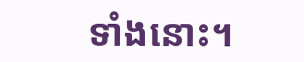ទាំងនោះ។